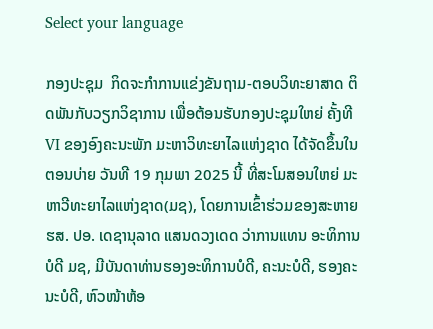Select your language

ກອງປະຊຸມ  ກິດຈະກຳການແຂ່ງຂັນຖາມ-ຕອບວິທະຍາສາດ ຕິດພັນກັບວຽກວິຊາການ ເພື່ອຕ້ອນຮັບກອງປະຊຸມໃຫຍ່ ຄັ້ງທີ VI ຂອງອົງຄະນະພັກ ມະຫາວິທະຍາໄລແຫ່ງຊາດ ໄດ້ຈັດຂຶ້ນໃນຕອນບ່າຍ ວັນທີ 19 ກຸມພາ 2025 ນີ້ ທີ່ສະໂມສອນໃຫຍ່ ມະຫາວີທະຍາໄລແຫ່ງຊາດ(ມຊ), ໂດຍການເຂົ້າຮ່ວມຂອງສະຫາຍ ຮສ. ປອ. ເດຊານຸລາດ ແສນດວງເດດ ວ່າການແທນ ອະທິການບໍດີ ມຊ, ມີບັນດາທ່ານຮອງອະທິການບໍດີ, ຄະນະບໍດີ, ຮອງຄະນະບໍດີ, ຫົວໜ້າຫ້ອ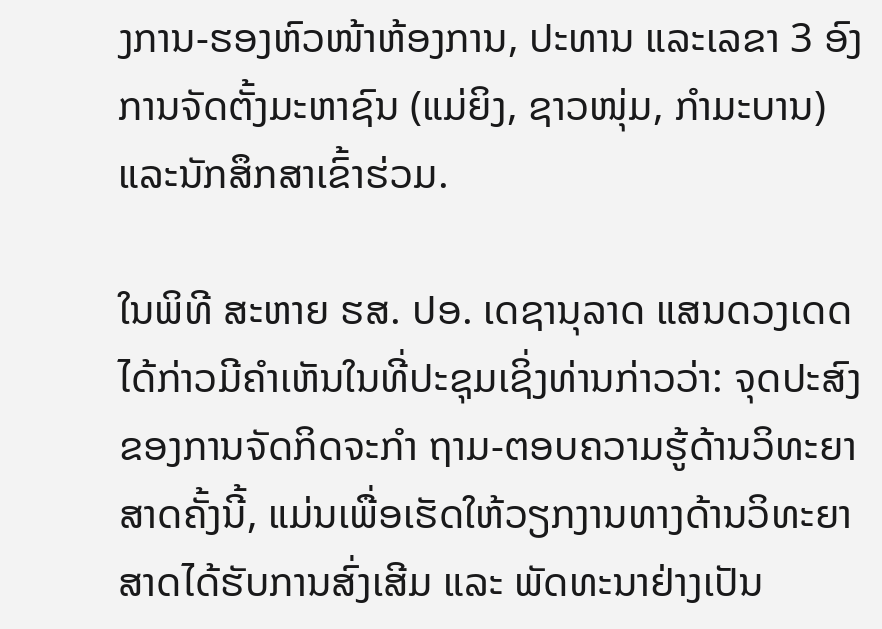ງການ-ຮອງຫົວໜ້າຫ້ອງການ, ປະທານ ແລະເລຂາ 3 ອົງການຈັດຕັ້ງມະຫາຊົນ (ແມ່ຍິງ, ຊາວໜຸ່ມ, ກຳມະບານ) ແລະນັກສຶກສາເຂົ້າຮ່ວມ.

ໃນພິທີ ສະຫາຍ ຮສ. ປອ. ເດຊານຸລາດ ແສນດວງເດດ ໄດ້ກ່າວມີຄຳເຫັນໃນທີ່ປະຊຸມເຊິ່ງທ່ານກ່າວວ່າ: ຈຸດປະສົງຂອງການຈັດກິດຈະກໍາ ຖາມ-ຕອບຄວາມຮູ້ດ້ານວິທະຍາສາດຄັ້ງນີ້, ແມ່ນເພື່ອເຮັດໃຫ້ວຽກງານທາງດ້ານວິທະຍາສາດໄດ້ຮັບການສົ່ງເສີມ ແລະ ພັດທະນາຢ່າງເປັນ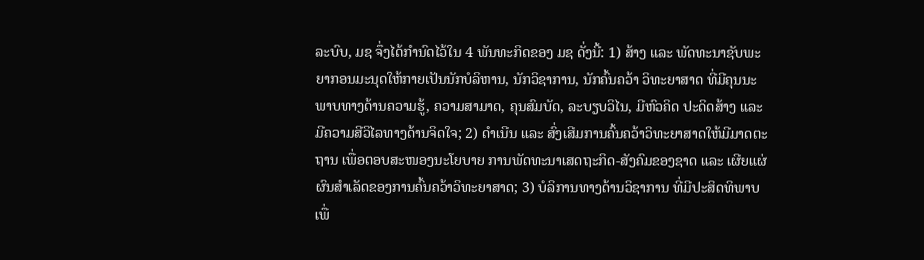ລະບົບ, ມຊ ຈຶ່ງໄດ້ກຳນົດໄວ້ໃນ 4 ພັນທະກິດຂອງ ມຊ ດັ່ງນີ້: 1) ສ້າງ ແລະ ພັດທະນາຊັບພະຍາກອນມະນຸດໃຫ້ກາຍເປັນນັກບໍລິຫານ, ນັກວິຊາການ, ນັກຄົ້ນຄວ້າ ວິທະຍາສາດ ທີ່ມີຄຸນນະພາບທາງດ້ານຄວາມຮູ້, ຄວາມສາມາດ, ຄຸນສົມບັດ, ລະບຽບວິໄນ, ມີຫົວຄິດ ປະດິດສ້າງ ແລະ ມີຄວາມສີວິໄລທາງດ້ານຈິດໃຈ; 2) ດໍາເນີນ ແລະ ສົ່ງເສີມການຄົ້ນຄວ້າວິທະຍາສາດໃຫ້ມີມາດຕະຖານ ເພື່ອຕອບສະໜອງນະໂຍບາຍ ການພັດທະນາເສດຖະກິດ-ສັງຄົມຂອງຊາດ ແລະ ເຜີຍແຜ່ຜົນສໍາເລັດຂອງການຄົ້ນຄວ້າວິທະຍາສາດ; 3) ບໍລິການທາງດ້ານວິຊາການ ທີ່ມີປະສິດທິພາບເພື່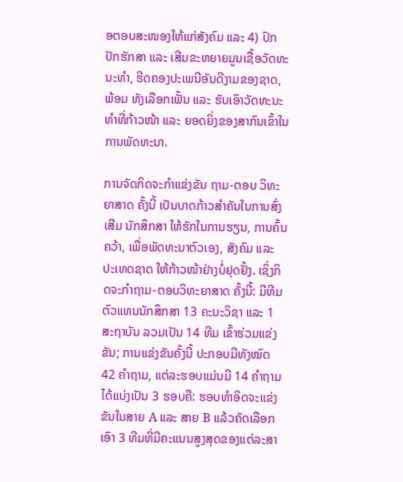ອຕອບສະໜອງໃຫ້ແກ່ສັງຄົມ ແລະ 4) ປົກປັກຮັກສາ ແລະ ເສີມຂະຫຍາຍມູນເຊື້ອວັດທະນະທຳ, ຮີດຄອງປະເພນີອັນດີງາມຂອງຊາດ, ພ້ອມ ທັງເລືອກເຟັ້ນ ແລະ ຮັບເອົາວັດທະນະທຳທີ່ກ້າວໜ້າ ແລະ ຍອດຍິ່ງຂອງສາກົນເຂົ້າໃນການພັດທະນາ.

ການຈັດກິດຈະກໍາແຂ່ງຂັນ ຖາມ-ຕອບ ວິທະຍາສາດ ຄັ້ງນີ້ ເປັນບາດກ້າວສໍາຄັນໃນການສົ່ງເສີມ ນັກສຶກສາ ໃຫ້ຮັກໃນການຮຽນ, ການຄົ້ນຄວ້າ, ເພື່ອພັດທະນາຕົວເອງ, ສັງຄົມ ແລະ ປະເທດຊາດ ໃຫ້ກ້າວໜ້າຢ່າງບໍ່ຢຸດຢັ້ງ. ເຊິ່ງກິດຈະກຳຖາມ-ຕອບວິທະຍາສາດ ຄັ້ງນີ້: ມີທີມຕົວແທນນັກສຶກສາ 13 ຄະນະວິຊາ ແລະ 1 ສະຖາບັນ ລວມເປັນ 14 ທີມ ເຂົ້າຮ່ວມແຂ່ງຂັນ; ການແຂ່ງຂັນຄັ້ງນີ້ ປະກອບມີທັງໝົດ 42 ຄໍາຖາມ, ແຕ່ລະຮອບແມ່ນມີ 14 ຄໍາຖາມ ໄດ້ແບ່ງເປັນ 3 ຮອບຄື: ຮອບທຳອິດຈະແຂ່ງຂັນໃນສາຍ A ແລະ ສາຍ B ແລ້ວຄັດເລືອກເອົາ 3 ທີມທີ່ມີຄະແນນສູງສຸດຂອງແຕ່ລະສາ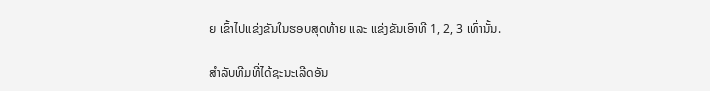ຍ ເຂົ້າໄປແຂ່ງຂັນໃນຮອບສຸດທ້າຍ ແລະ ແຂ່ງຂັນເອົາທີ 1, 2, 3 ເທົ່ານັ້ນ.

ສຳລັບທີມທີ່ໄດ້ຊະນະເລີດອັນ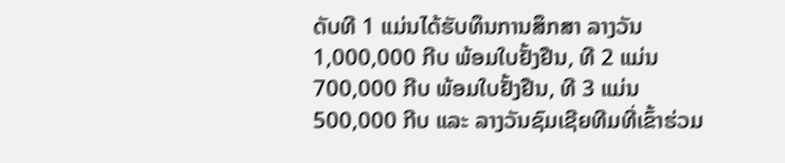ດັບທີ 1 ແມ່ນໄດ້ຮັບທຶນການສຶກສາ ລາງວັນ 1,000,000 ກີບ ພ້ອມໃບຢັ້ງຢືນ, ທີ 2 ແມ່ນ 700,000 ກີບ ພ້ອມໃບຢັ້ງຢືນ, ທີ 3 ແມ່ນ 500,000 ກີບ ແລະ ລາງວັນຊົມເຊີຍທີມທີ່ເຂົ້າຮ່ວມ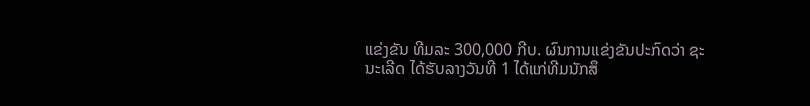ແຂ່ງຂັນ ທີມລະ 300,000 ກີບ. ຜົນການແຂ່ງຂັນປະກົດວ່າ ຊະນະເລີດ ໄດ້ຮັບລາງວັນທີ 1 ໄດ້ແກ່ທີມນັກສຶ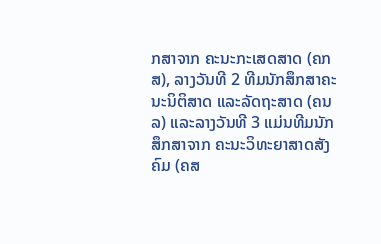ກສາຈາກ ຄະນະກະເສດສາດ (ຄກສ), ລາງວັນທີ 2 ທີມນັກສຶກສາຄະນະນິຕິສາດ ແລະລັດຖະສາດ (ຄນລ) ແລະລາງວັນທີ 3 ແມ່ນທີມນັກສຶກສາຈາກ ຄະນະວິທະຍາສາດສັງຄົມ (ຄສ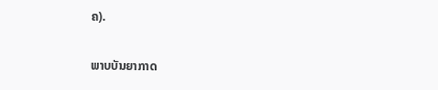ຄ).

ພາບບັນຍາກາດ